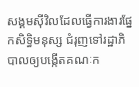សង្គមស៊ីវិលដែលធ្វើការងារផ្នែកសិទ្ធិមនុស្ស ជំរុញទៅរដ្ឋាភិបាលឲ្យបង្កើតគណៈក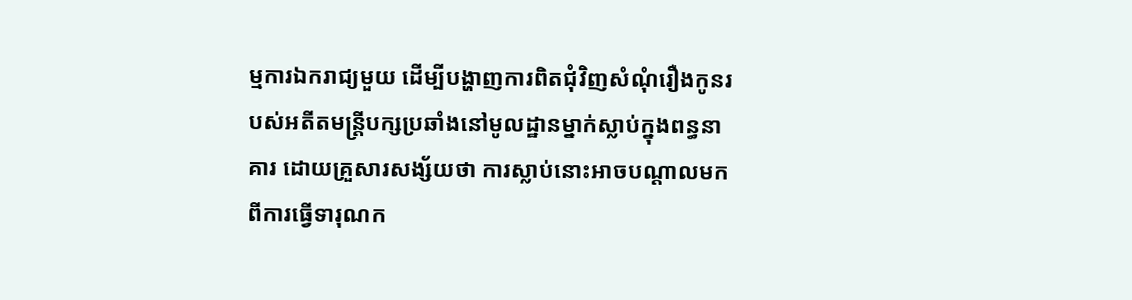ម្មការឯករាជ្យមួយ ដើម្បីបង្ហាញការពិតជុំវិញសំណុំរឿងកូនរបស់អតីតមន្ត្រីបក្សប្រឆាំងនៅមូលដ្ឋានម្នាក់ស្លាប់ក្នុងពន្ធនាគារ ដោយគ្រួសារសង្ស័យថា ការស្លាប់នោះអាចបណ្តាលមកពីការធ្វើទារុណក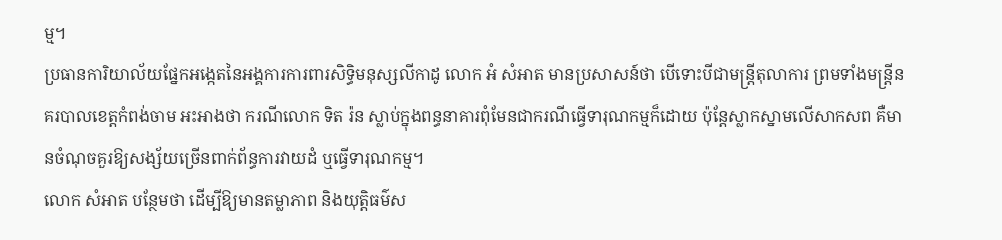ម្ម។
ប្រធានការិយាល័យផ្នែកអង្កេតនៃអង្គការការពារសិទ្ធិមនុស្សលីកាដូ លោក អំ សំអាត មានប្រសាសន៍ថា បើទោះបីជាមន្ត្រីតុលាការ ព្រមទាំងមន្ត្រីនគរបាលខេត្តកំពង់ចាម អះអាងថា ករណីលោក ទិត រ៉ន ស្លាប់ក្នុងពន្ធនាគារពុំមែនជាករណីធ្វើទារុណកម្មក៏ដោយ ប៉ុន្តែស្លាកស្នាមលើសាកសព គឺមានចំណុចគួរឱ្យសង្ស័យច្រើនពាក់ព័ន្ធការវាយដំ ឬធ្វើទារុណកម្ម។
លោក សំអាត បន្ថែមថា ដើម្បីឱ្យមានតម្លាភាព និងយុត្តិធម៌ស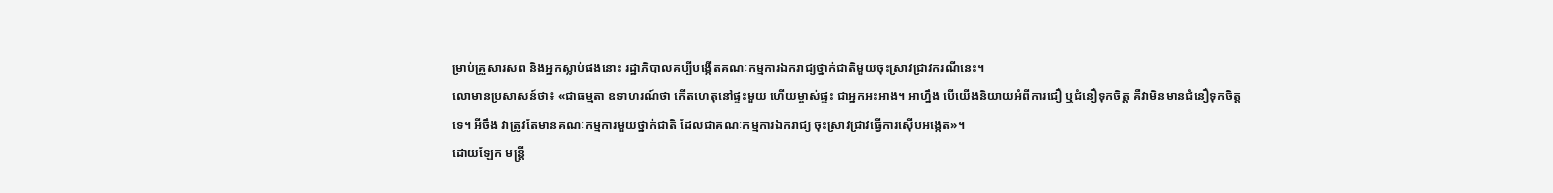ម្រាប់គ្រួសារសព និងអ្នកស្លាប់ផងនោះ រដ្ឋាភិបាលគប្បីបង្កើតគណៈកម្មការឯករាជ្យថ្នាក់ជាតិមួយចុះស្រាវជ្រាវករណីនេះ។
លោមានប្រសាសន៍ថា៖ «ជាធម្មតា ឧទាហរណ៍ថា កើតហេតុនៅផ្ទះមួយ ហើយម្ចាស់ផ្ទះ ជាអ្នកអះអាង។ អាហ្នឹង បើយើងនិយាយអំពីការជឿ ឬជំនឿទុកចិត្ត គឺវាមិនមានជំនឿទុកចិត្តទេ។ អីចឹង វាត្រូវតែមានគណៈកម្មការមួយថ្នាក់ជាតិ ដែលជាគណៈកម្មការឯករាជ្យ ចុះស្រាវជ្រាវធ្វើការស៊ើបអង្កេត»។
ដោយឡែក មន្ត្រី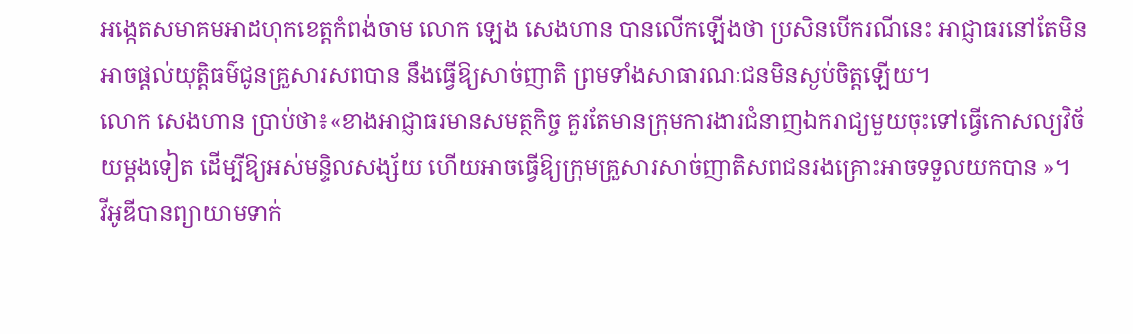អង្កេតសមាគមអាដហុកខេត្តកំពង់ចាម លោក ឡេង សេងហាន បានលើកឡើងថា ប្រសិនបើករណីនេះ អាជ្ញាធរនៅតែមិនអាចផ្តល់យុត្តិធម៌ជូនគ្រួសារសពបាន នឹងធ្វើឱ្យសាច់ញាតិ ព្រមទាំងសាធារណៈជនមិនស្ងប់ចិត្តឡើយ។
លោក សេងហាន ប្រាប់ថា៖«ខាងអាជ្ញាធរមានសមត្ថកិច្ច គួរតែមានក្រុមការងារជំនាញឯករាជ្យមួយចុះទៅធ្វើកោសល្យវិច័យម្តងទៀត ដើម្បីឱ្យអស់មន្ទិលសង្ស័យ ហើយអាចធ្វើឱ្យក្រុមគ្រួសារសាច់ញាតិសពជនរងគ្រោះអាចទទួលយកបាន »។
វីអូឌីបានព្យាយាមទាក់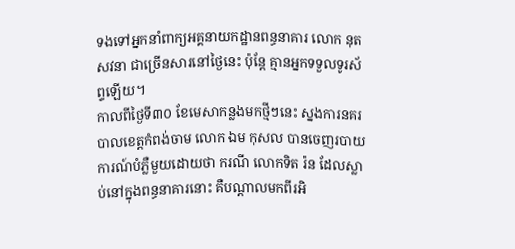ទងទៅអ្នកនាំពាក្យអគ្គនាយកដ្ឋានពន្ធនាគារ លោក នុត សវនា ជាច្រើនសារនៅថ្ងៃនេះ ប៉ុន្តែ គ្មានអ្នកទទួលទូរស័ព្ទឡើយ។
កាលពីថ្ងៃទី៣០ ខែមេសាកន្លងមកថ្មីៗនេះ ស្នងការនគរបាលខេត្តកំពង់ចាម លោក ឯម កុសល បានចេញរបាយការណ៍បំភ្លឺមួយដោយថា ករណី លោកទិត រ៉ន ដែលស្លាប់នៅក្នុងពន្ធនាគារនោះ គឺបណ្តាលមកពីរអិ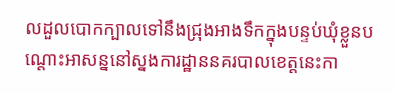លដួលបោកក្បាលទៅនឹងជ្រុងអាងទឹកក្នុងបន្ទប់ឃុំខ្លួនបណ្តោះអាសន្ននៅស្នងការដ្ឋាននគរបាលខេត្តនេះកា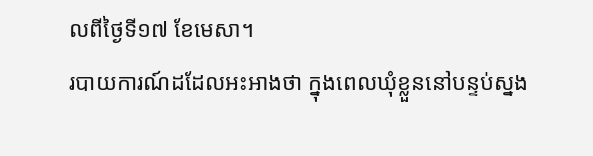លពីថ្ងៃទី១៧ ខែមេសា។
របាយការណ៍ដដែលអះអាងថា ក្នុងពេលឃុំខ្លួននៅបន្ទប់ស្នង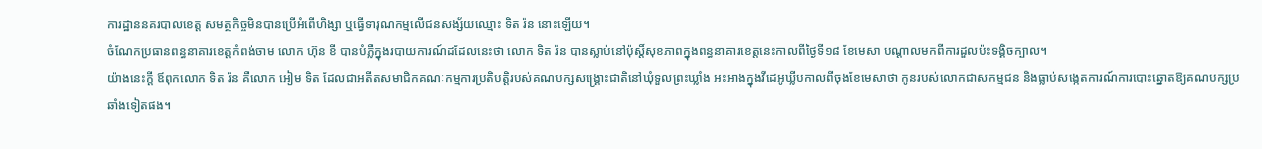ការដ្ឋាននគរបាលខេត្ត សមត្ថកិច្ចមិនបានប្រើអំពើហិង្សា ឬធ្វើទារុណកម្មលើជនសង្ស័យឈ្មោះ ទិត រ៉ន នោះឡើយ។
ចំណែកប្រធានពន្ធនាគារខេត្តកំពង់ចាម លោក ហ៊ុន ខី បានបំភ្លឺក្នុងរបាយការណ៍ដដែលនេះថា លោក ទិត រ៉ន បានស្លាប់នៅប៉ុស្តិ៍សុខភាពក្នុងពន្ធនាគារខេត្តនេះកាលពីថ្ងៃទី១៨ ខែមេសា បណ្តាលមកពីការដួលប៉ះទង្គិចក្បាល។
យ៉ាងនេះក្តី ឪពុកលោក ទិត រ៉ន គឺលោក អៀម ទិត ដែលជាអតីតសមាជិកគណៈកម្មការប្រតិបត្តិរបស់គណបក្សសង្រ្គោះជាតិនៅឃុំទួលព្រះឃ្លាំង អះអាងក្នុងវីដេអូឃ្លីបកាលពីចុងខែមេសាថា កូនរបស់លោកជាសកម្មជន និងធ្លាប់សង្កេតការណ៍ការបោះឆ្នោតឱ្យគណបក្សប្រឆាំងទៀតផង។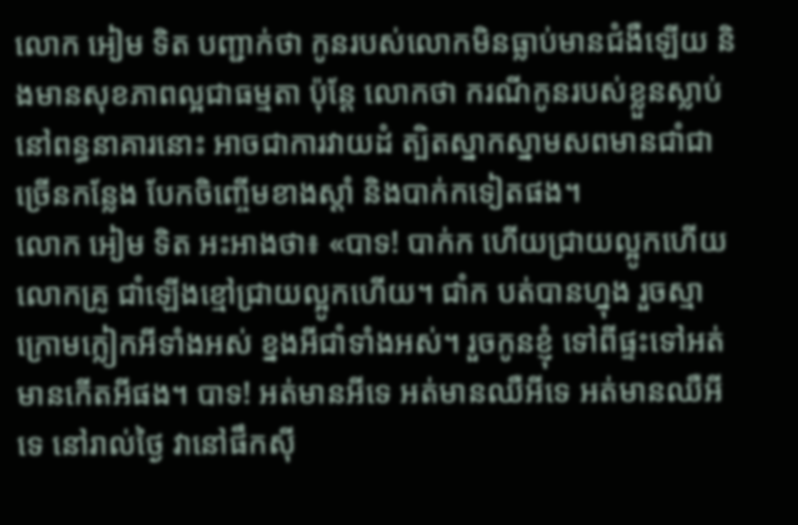លោក អៀម ទិត បញ្ជាក់ថា កូនរបស់លោកមិនធ្លាប់មានជំងឺឡើយ និងមានសុខភាពល្អជាធម្មតា ប៉ុន្តែ លោកថា ករណីកូនរបស់ខ្លួនស្លាប់នៅពន្ធនាគារនោះ អាចជាការវាយដំ ត្បិតស្នាកស្នាមសពមានជាំជាច្រើនកន្លែង បែកចិញ្ចើមខាងស្តាំ និងបាក់កទៀតផង។
លោក អៀម ទិត អះអាងថា៖ «បាទ! បាក់ក ហើយជ្រាយល្អូកហើយលោកគ្រូ ជាំឡើងខ្មៅជ្រាយល្អូកហើយ។ ជាំក បត់បានហ្នុង រួចស្មាក្រោមក្លៀកអីទាំងអស់ ខ្នងអីជាំទាំងអស់។ រួចកូនខ្ញុំ ទៅពីផ្ទះទៅអត់មានកើតអីផង។ បាទ! អត់មានអីទេ អត់មានឈឺអីទេ អត់មានឈឺអីទេ នៅរាល់ថ្ងៃ វានៅផឹកស៊ី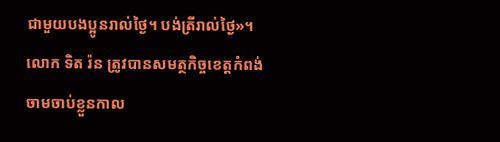ជាមួយបងប្អូនរាល់ថ្ងៃ។ បង់ត្រីរាល់ថ្ងៃ»។
លោក ទិត រ៉ន ត្រូវបានសមត្ថកិច្ចខេត្តកំពង់ចាមចាប់ខ្លួនកាល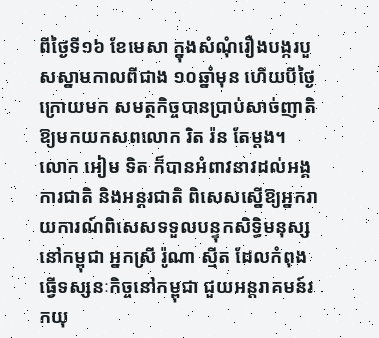ពីថ្ងៃទី១៦ ខែមេសា ក្នុងសំណុំរឿងបង្ករបួសស្នាមកាលពីជាង ១០ឆ្នាំមុន ហើយបីថ្ងៃក្រោយមក សមត្ថកិច្ចបានប្រាប់សាច់ញាតិឱ្យមកយកសពលោក រិត រ៉ន តែម្តង។
លោក អៀម ទិត ក៏បានអំពាវនាវដល់អង្គការជាតិ និងអន្តរជាតិ ពិសេសស្នើឱ្យអ្នករាយការណ៍ពិសេសទទួលបន្ទុកសិទ្ធិមនុស្សនៅកម្ពុជា អ្នកស្រី រ៉ូណា ស្មីត ដែលកំពុងធ្វើទស្សនៈកិច្ចនៅកម្ពុជា ជួយអន្តរាគមន៍រកយុ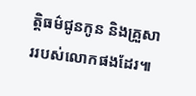ត្តិធម៌ជូនកូន និងគ្រួសាររបស់លោកផងដែរ៕